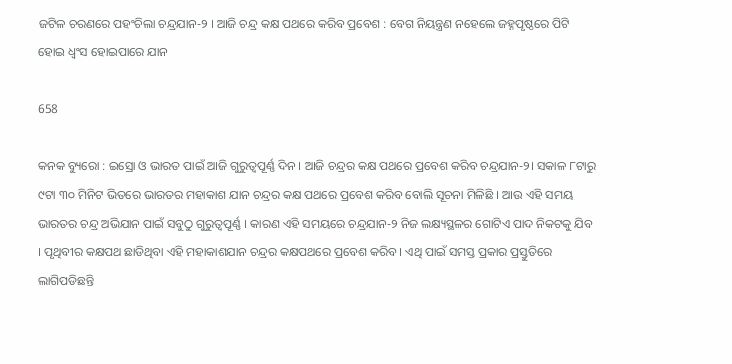ଜଟିଳ ଚରଣରେ ପହଂଚିଲା ଚନ୍ଦ୍ରଯାନ-୨ । ଆଜି ଚନ୍ଦ୍ର କକ୍ଷ ପଥରେ କରିବ ପ୍ରବେଶ : ବେଗ ନିୟନ୍ତ୍ରଣ ନହେଲେ ଜହ୍ନପୃଷ୍ଠରେ ପିଟି ହୋଇ ଧ୍ୱଂସ ହୋଇପାରେ ଯାନ

658

କନକ ବ୍ୟୁରୋ : ଇସ୍ରୋ ଓ ଭାରତ ପାଇଁ ଆଜି ଗୁରୁତ୍ୱପୂର୍ଣ୍ଣ ଦିନ । ଆଜି ଚନ୍ଦ୍ରର କକ୍ଷ ପଥରେ ପ୍ରବେଶ କରିବ ଚନ୍ଦ୍ରଯାନ-୨। ସକାଳ ୮ଟାରୁ ୯ଟା ୩୦ ମିନିଟ ଭିତରେ ଭାରତର ମହାକାଶ ଯାନ ଚନ୍ଦ୍ରର କକ୍ଷ ପଥରେ ପ୍ରବେଶ କରିବ ବୋଲି ସୂଚନା ମିଳିଛି । ଆଉ ଏହି ସମୟ ଭାରତର ଚନ୍ଦ୍ର ଅଭିଯାନ ପାଇଁ ସବୁଠୁ ଗୁରୁତ୍ୱପୂର୍ଣ୍ଣ । କାରଣ ଏହି ସମୟରେ ଚନ୍ଦ୍ରଯାନ-୨ ନିଜ ଲକ୍ଷ୍ୟସ୍ଥଳର ଗୋଟିଏ ପାଦ ନିକଟକୁ ଯିବ । ପୃଥିବୀର କକ୍ଷପଥ ଛାଡିଥିବା ଏହି ମହାକାଶଯାନ ଚନ୍ଦ୍ରର କକ୍ଷପଥରେ ପ୍ରବେଶ କରିବ । ଏଥି ପାଇଁ ସମସ୍ତ ପ୍ରକାର ପ୍ରସ୍ତୁତିରେ ଲାଗିପଡିଛନ୍ତି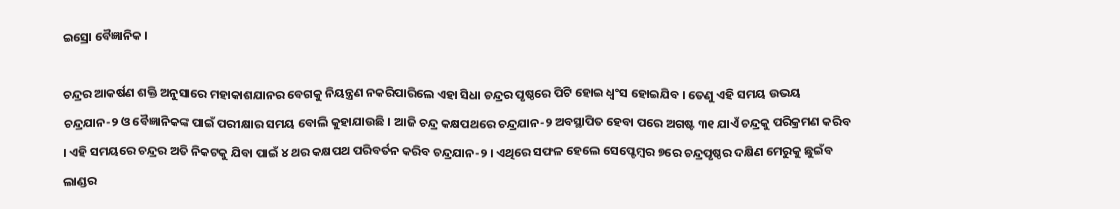ଇସ୍ରୋ ବୈଜ୍ଞାନିକ ।

ଚନ୍ଦ୍ରର ଆକର୍ଷଣ ଶକ୍ତି ଅନୁସାରେ ମହାକାଶଯାନର ବେଗକୁ ନିୟନ୍ତ୍ରଣ ନକରିପାରିଲେ ଏହା ସିଧା ଚନ୍ଦ୍ରର ପୃଷ୍ଠରେ ପିଟି ହୋଇ ଧ୍ୱଂସ ହୋଇଯିବ । ତେଣୁ ଏହି ସମୟ ଉଭୟ ଚନ୍ଦ୍ରଯାନ-୨ ଓ ବୈଜ୍ଞାନିକଙ୍କ ପାଇଁ ପରୀକ୍ଷାର ସମୟ ବୋଲି କୁହାଯାଉଛି । ଆଜି ଚନ୍ଦ୍ର କକ୍ଷପଥରେ ଚନ୍ଦ୍ରଯାନ-୨ ଅବସ୍ଥାପିତ ହେବା ପରେ ଅଗଷ୍ଟ ୩୧ ଯାଏଁ ଚନ୍ଦ୍ରକୁ ପରିକ୍ରମଣ କରିବ । ଏହି ସମୟରେ ଚନ୍ଦ୍ରର ଅତି ନିକଟକୁ ଯିବା ପାଇଁ ୪ ଥର କକ୍ଷପଥ ପରିବର୍ତନ କରିବ ଚନ୍ଦ୍ରଯାନ-୨ । ଏଥିରେ ସଫଳ ହେଲେ ସେପ୍ଟେମ୍ବର ୭ରେ ଚନ୍ଦ୍ରପୃଷ୍ଠର ଦକ୍ଷିଣ ମେରୁକୁ ଛୁଇଁବ ଲାଣ୍ଡର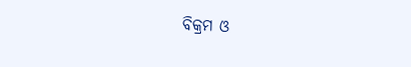ବିକ୍ରମ ଓ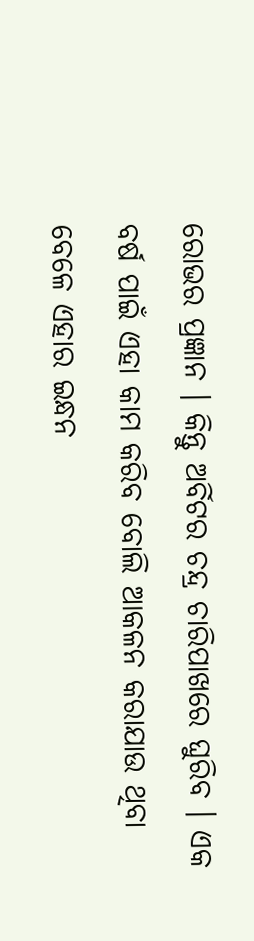ରୋଭର ପ୍ରଜ୍ଞାନ । କିନ୍ତୁ ଅର୍ବିଟର ଚନ୍ଦ୍ର ଚାରିପାଖରେ ଘୁରିବ । ଏକ ବର୍ଷ ପାଇଁ ଏହା କାମ କରିବ ବୋଲି ଆକଳନ କରାଯାଉ ଥିବା ବେଳେ ଏହାର ଇନ୍ଧନ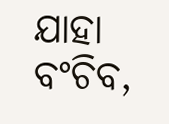ଯାହା ବଂଚିବ,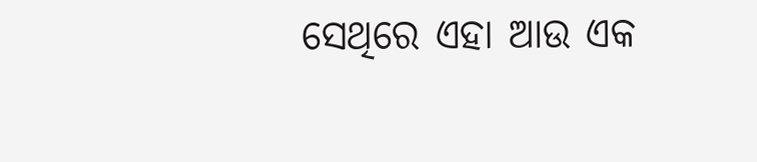ସେଥିରେ ଏହା ଆଉ ଏକ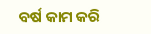ବର୍ଷ କାମ କରି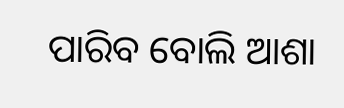ପାରିବ ବୋଲି ଆଶା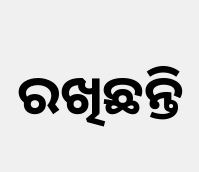ରଖିଛନ୍ତି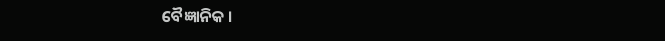ବୈଜ୍ଞାନିକ ।